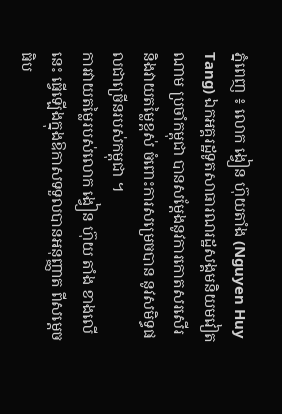ភ្នំពេញ ៖ លោក ង្វៀន ហ៊ុយតាំង (Nguyen Huy Tang) ឯកអគ្គរដ្ឋទូតសាធារណរដ្ឋសង្គមនិយមវៀតណាម ប្រចាំកម្ពុជា បានសម្ដែងនូវការកោតសរសើរ និងវាយតម្លៃខ្ពស់ ចំពោះការសម្រេចបាន នូវសមិទ្ធផលជាច្រើនរបស់កម្ពុជា ។
ការវាយតម្លៃរបស់លោក ង្វៀន ហ៊ុយ តាំង ខាងលេីនេះ ធ្វេីឡេីងក្នុងឱកាសទទួលបានអនុញ្ញាត ពីសម្ដេចធិប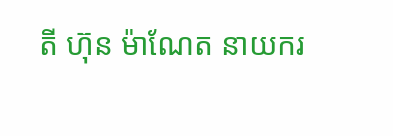តី ហ៊ុន ម៉ាណែត នាយករ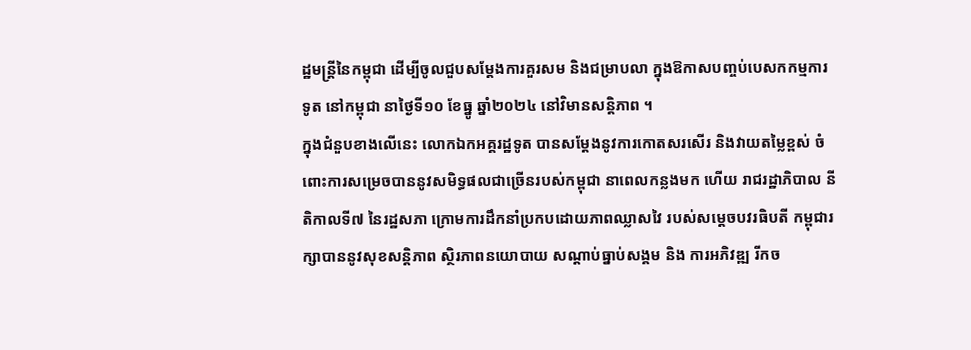ដ្ឋមន្ត្រីនៃកម្ពុជា ដេីម្បីចូលជួបសម្តែងការគួរសម និងជម្រាបលា ក្នុងឱកាសបញ្ចប់បេសកកម្មការទូត នៅកម្ពុជា នាថ្ងៃទី១០ ខែធ្នូ ឆ្នាំ២០២៤ នៅវិមានសន្តិភាព ។
ក្នុងជំនួបខាងលេីនេះ លោកឯកអគ្គរដ្ឋទូត បានសម្ដែងនូវការកោតសរសើរ និងវាយតម្លៃខ្ពស់ ចំពោះការសម្រេចបាននូវសមិទ្ធផលជាច្រើនរបស់កម្ពុជា នាពេលកន្លងមក ហេីយ រាជរដ្ឋាភិបាល នីតិកាលទី៧ នៃរដ្ឋសភា ក្រោមការដឹកនាំប្រកបដោយភាពឈ្លាសវៃ របស់សម្ដេចបវរធិបតី កម្ពុជារក្សាបាននូវសុខសន្ដិភាព ស្ថិរភាពនយោបាយ សណ្តាប់ធ្នាប់សង្គម និង ការអភិវឌ្ឍ រីកច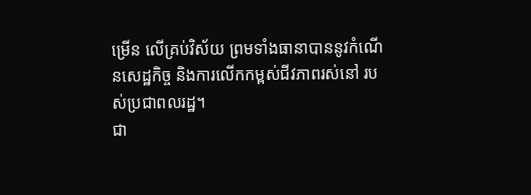ម្រើន លើគ្រប់វិស័យ ព្រមទាំងធានាបាននូវកំណើនសេដ្ឋកិច្ច និងការលើកកម្ពស់ជីវភាពរស់នៅ របស់ប្រជាពលរដ្ឋ។
ជា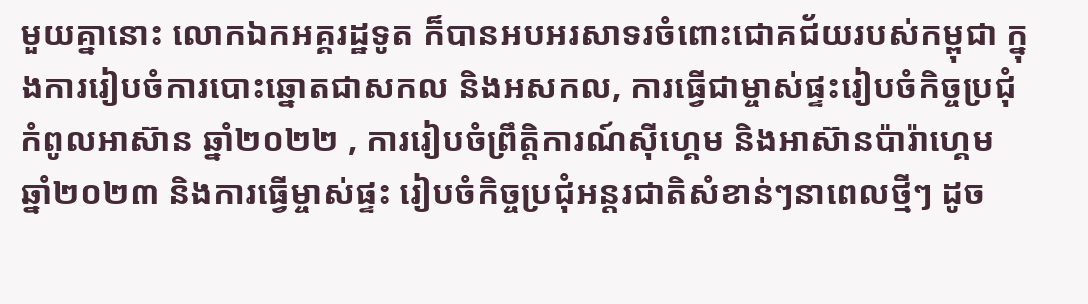មួយគ្នានោះ លោកឯកអគ្គរដ្ឋទូត ក៏បានអបអរសាទរចំពោះជោគជ័យរបស់កម្ពុជា ក្នុងការរៀបចំការបោះឆ្នោតជាសកល និងអសកល, ការធ្វើជាម្ចាស់ផ្ទះរៀបចំកិច្ចប្រជុំកំពូលអាស៊ាន ឆ្នាំ២០២២ , ការរៀបចំព្រឹត្តិការណ៍ស៊ីហ្គេម និងអាស៊ានប៉ារ៉ាហ្គេម ឆ្នាំ២០២៣ និងការធ្វើម្ចាស់ផ្ទះ រៀបចំកិច្ចប្រជុំអន្តរជាតិសំខាន់ៗនាពេលថ្មីៗ ដូច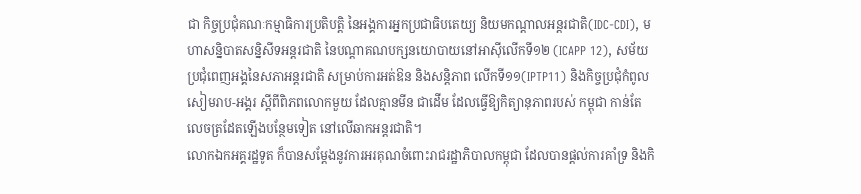ជា កិច្ចប្រជុំគណៈកម្មាធិការប្រតិបត្តិ នៃអង្គការអ្នកប្រជាធិបតេយ្យ និយមកណ្តាលអន្តរជាតិ(IDC-CDI), មហាសន្និបាតសន្និសីទអន្តរជាតិ នៃបណ្តាគណបក្សនយោបាយនៅអាស៊ីលើកទី១២ (ICAPP 12), សម័យប្រជុំពេញអង្គនៃសភាអន្តរជាតិ សម្រាប់ការអត់ឱន និងសន្តិភាព លើកទី១១(IPTP11) និងកិច្ចប្រជុំកំពូលសៀមរាប-អង្គរ ស្តីពីពិភពលោកមួយ ដែលគ្មានមីន ជាដេីម ដែលធ្វេីឱ្យកិត្យានុភាពរបស់ កម្ពុជា កាន់តែ លេចត្រដែតឡេីងបន្ថែមទៀត នៅលើឆាកអន្តរជាតិ។
លោកឯកអគ្គរដ្ឋទូត ក៏បានសម្ដែងនូវការអរគុណចំពោះរាជរដ្ឋាភិបាលកម្ពុជា ដែលបានផ្ដល់ការគាំទ្រ និងកិ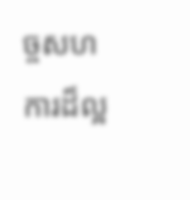ច្ចសហការដ៏ល្អ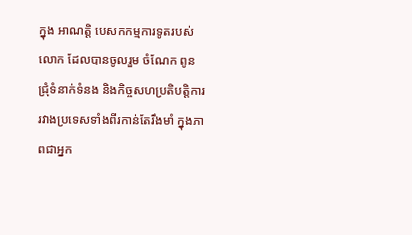ក្នុង អាណត្តិ បេសកកម្មការទូតរបស់លោក ដែលបានចូលរួម ចំណែក ពូនជ្រុំទំនាក់ទំនង និងកិច្ចសហប្រតិបត្តិការរវាងប្រទេសទាំងពីរកាន់តែរឹងមាំ ក្នុងភាពជាអ្នក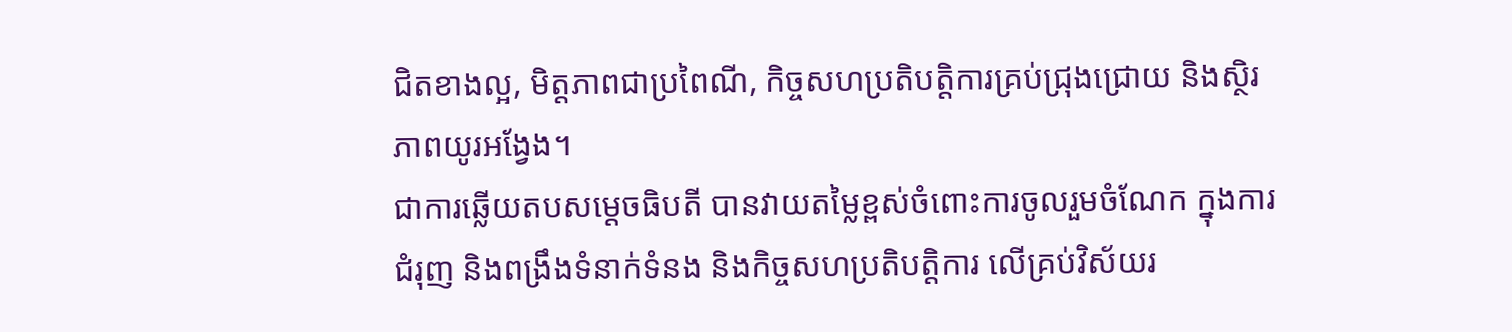ជិតខាងល្អ, មិត្តភាពជាប្រពៃណី, កិច្ចសហប្រតិបត្តិការគ្រប់ជ្រុងជ្រោយ និងស្ថិរភាពយូរអង្វែង។
ជាការឆ្លើយតបសម្ដេចធិបតី បានវាយតម្លៃខ្ពស់ចំពោះការចូលរួមចំណែក ក្នុងការជំរុញ និងពង្រឹងទំនាក់ទំនង និងកិច្ចសហប្រតិបត្តិការ លើគ្រប់វិស័យរ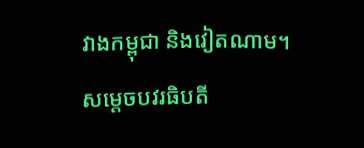វាងកម្ពុជា និងវៀតណាម។
សម្ដេចបវរធិបតី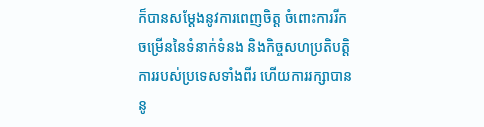ក៏បានសម្ដែងនូវការពេញចិត្ត ចំពោះការរីកចម្រើននៃទំនាក់ទំនង និងកិច្ចសហប្រតិបត្តិការរបស់ប្រទេសទាំងពីរ ហើយការរក្សាបាននូ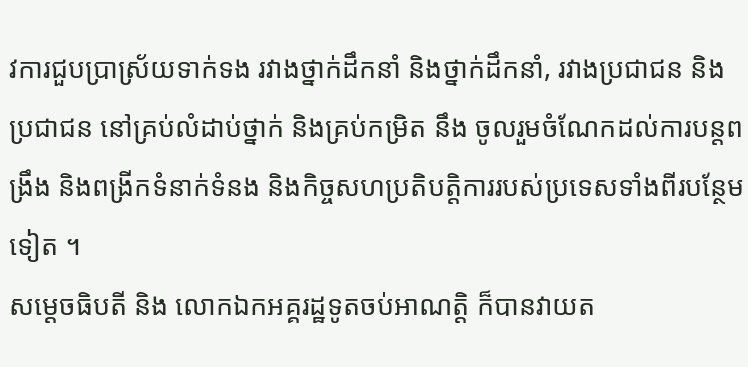វការជួបប្រាស្រ័យទាក់ទង រវាងថ្នាក់ដឹកនាំ និងថ្នាក់ដឹកនាំ, រវាងប្រជាជន និងប្រជាជន នៅគ្រប់លំដាប់ថ្នាក់ និងគ្រប់កម្រិត នឹង ចូលរួមចំណែកដល់ការបន្តពង្រឹង និងពង្រីកទំនាក់ទំនង និងកិច្ចសហប្រតិបត្តិការរបស់ប្រទេសទាំងពីរបន្ថែមទៀត ។
សម្ដេចធិបតី និង លោកឯកអគ្គរដ្ឋទូតចប់អាណត្តិ ក៏បានវាយត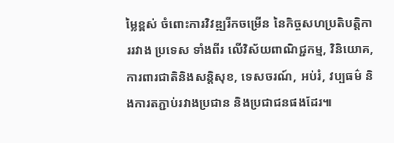ម្លៃខ្ពស់ ចំពោះការវិវឌ្ឍរីកចម្រេីន នៃកិច្ចសហប្រតិបត្តិការរវាង ប្រទេស ទាំងពីរ លើវិស័យពាណិជ្ជកម្ម, វិនិយោគ, ការពារជាតិនិងសន្ដិសុខ, ទេសចរណ៍, អប់រំ, វប្បធម៌ និងការតភ្ជាប់រវាងប្រជាន និងប្រជាជនផងដែរ៕